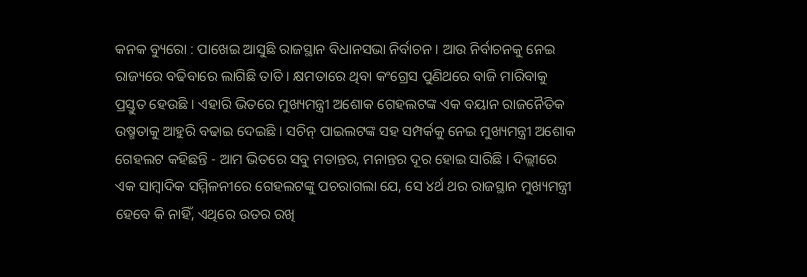କନକ ବ୍ୟୁରୋ : ପାଖେଇ ଆସୁଛି ରାଜସ୍ଥାନ ବିଧାନସଭା ନିର୍ବାଚନ । ଆଉ ନିର୍ବାଚନକୁ ନେଇ ରାଜ୍ୟରେ ବଢିବାରେ ଲାଗିଛି ତାତି । କ୍ଷମତାରେ ଥିବା କଂଗ୍ରେସ ପୁଣିଥରେ ବାଜି ମାରିବାକୁ ପ୍ରସ୍ତୁତ ହେଉଛି । ଏହାରି ଭିତରେ ମୁଖ୍ୟମନ୍ତ୍ରୀ ଅଶୋକ ଗେହଲଟଙ୍କ ଏକ ବୟାନ ରାଜନୈତିକ ଉଷ୍ମତାକୁ ଆହୁରି ବଢାଇ ଦେଇଛି । ସଚିନ୍ ପାଇଲଟଙ୍କ ସହ ସମ୍ପର୍କକୁ ନେଇ ମୁଖ୍ୟମନ୍ତ୍ରୀ ଅଶୋକ ଗେହଲଟ କହିଛନ୍ତି - ଆମ ଭିତରେ ସବୁ ମତାନ୍ତର, ମନାନ୍ତର ଦୂର ହୋଇ ସାରିଛି । ଦିଲ୍ଲୀରେ ଏକ ସାମ୍ବାଦିକ ସମ୍ମିଳନୀରେ ଗେହଲଟଙ୍କୁ ପଚରାଗଲା ଯେ, ସେ ୪ର୍ଥ ଥର ରାଜସ୍ଥାନ ମୁଖ୍ୟମନ୍ତ୍ରୀ ହେବେ କି ନାହିଁ, ଏଥିରେ ଉତର ରଖି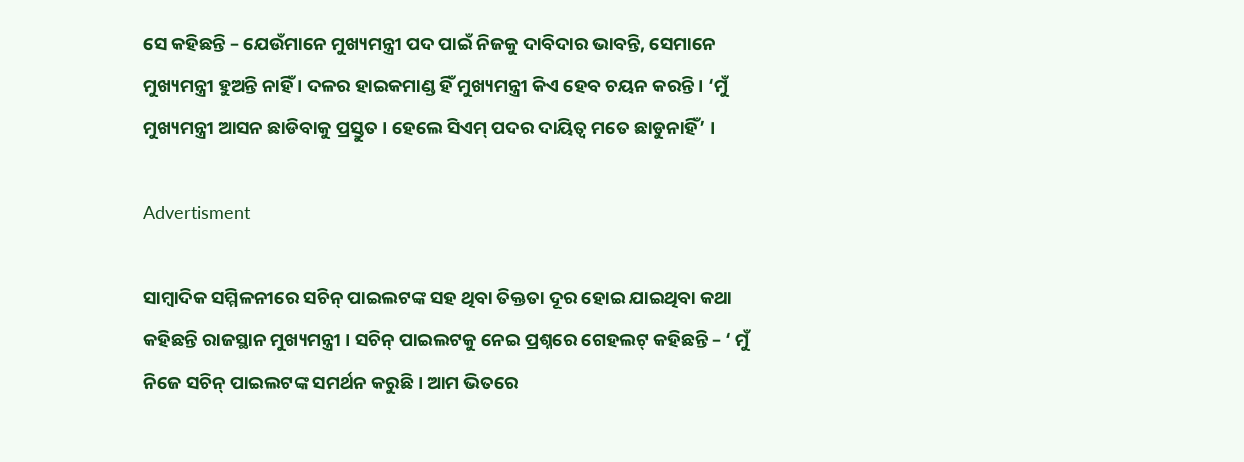ସେ କହିଛନ୍ତି – ଯେଉଁମାନେ ମୁଖ୍ୟମନ୍ତ୍ରୀ ପଦ ପାଇଁ ନିଜକୁ ଦାବିଦାର ଭାବନ୍ତି, ସେମାନେ ମୁଖ୍ୟମନ୍ତ୍ରୀ ହୁଅନ୍ତି ନାହିଁ । ଦଳର ହାଇକମାଣ୍ଡ ହିଁ ମୁଖ୍ୟମନ୍ତ୍ରୀ କିଏ ହେବ ଚୟନ କରନ୍ତି । ‘ମୁଁ ମୁଖ୍ୟମନ୍ତ୍ରୀ ଆସନ ଛାଡିବାକୁ ପ୍ରସ୍ତୁତ । ହେଲେ ସିଏମ୍ ପଦର ଦାୟିତ୍ୱ ମତେ ଛାଡୁନାହିଁ’ ।

Advertisment

ସାମ୍ବାଦିକ ସମ୍ମିଳନୀରେ ସଚିନ୍ ପାଇଲଟଙ୍କ ସହ ଥିବା ତିକ୍ତତା ଦୂର ହୋଇ ଯାଇଥିବା କଥା କହିଛନ୍ତି ରାଜସ୍ଥାନ ମୁଖ୍ୟମନ୍ତ୍ରୀ । ସଚିନ୍ ପାଇଲଟକୁ ନେଇ ପ୍ରଶ୍ନରେ ଗେହଲଟ୍ କହିଛନ୍ତି – ‘ ମୁଁ ନିଜେ ସଚିନ୍ ପାଇଲଟଙ୍କ ସମର୍ଥନ କରୁଛି । ଆମ ଭିତରେ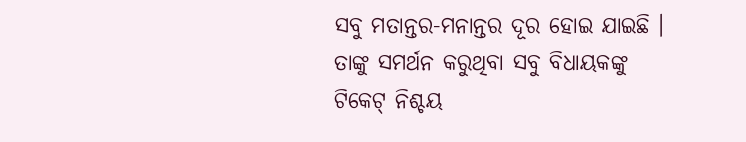ସବୁ ମତାନ୍ତର-ମନାନ୍ତର ଦୂର ହୋଇ ଯାଇଛି । ତାଙ୍କୁ ସମର୍ଥନ କରୁଥିବା ସବୁ ବିଧାୟକଙ୍କୁ ଟିକେଟ୍ ନିଶ୍ଚୟ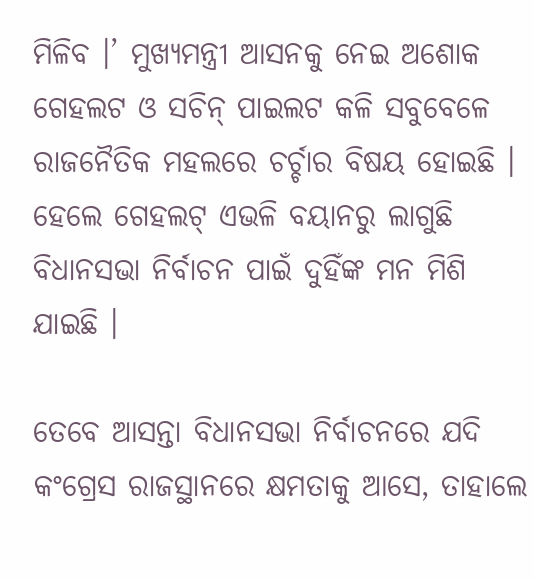ମିଳିବ ।’ ମୁଖ୍ୟମନ୍ତ୍ରୀ ଆସନକୁ ନେଇ ଅଶୋକ ଗେହଲଟ ଓ ସଚିନ୍ ପାଇଲଟ କଳି ସବୁବେଳେ ରାଜନୈତିକ ମହଲରେ ଚର୍ଚ୍ଚାର ବିଷୟ ହୋଇଛି । ହେଲେ ଗେହଲଟ୍ ଏଭଳି ବୟାନରୁ ଲାଗୁଛି ବିଧାନସଭା ନିର୍ବାଚନ ପାଇଁ ଦୁହିଁଙ୍କ ମନ ମିଶି ଯାଇଛି ।

ତେବେ ଆସନ୍ତା ବିଧାନସଭା ନିର୍ବାଚନରେ ଯଦି କଂଗ୍ରେସ ରାଜସ୍ଥାନରେ କ୍ଷମତାକୁ ଆସେ, ତାହାଲେ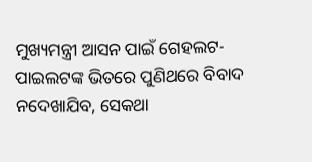ମୁଖ୍ୟମନ୍ତ୍ରୀ ଆସନ ପାଇଁ ଗେହଲଟ-ପାଇଲଟଙ୍କ ଭିତରେ ପୁଣିଥରେ ବିବାଦ ନଦେଖାଯିବ, ସେକଥା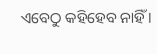ଏବେଠୁ କହିହେବ ନାହିଁ ।